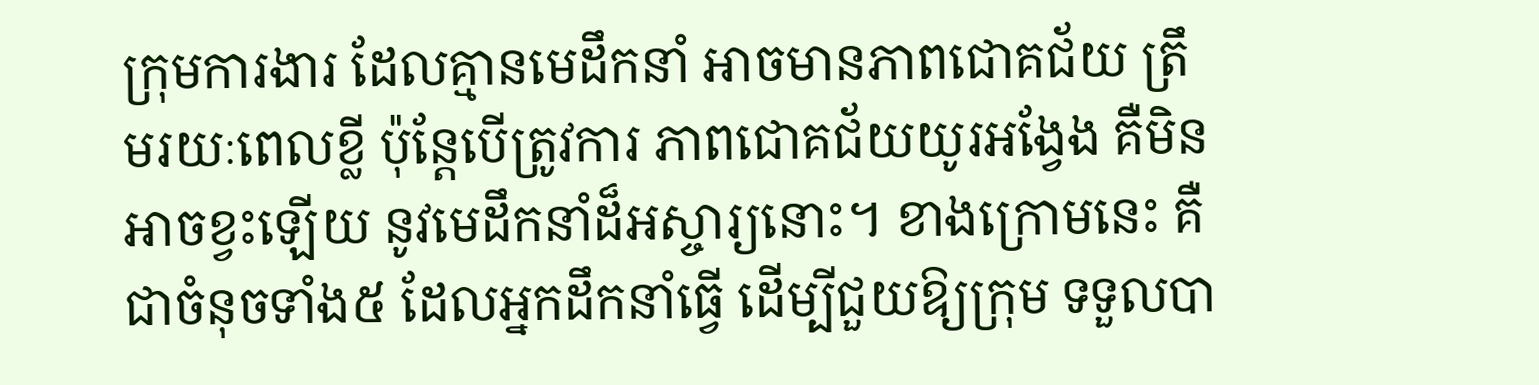ក្រុមការងារ ដែលគ្មានមេដឹកនាំ អាចមានភាពជោគជ័យ ត្រឹមរយៈពេលខ្លី ប៉ុន្តែបើត្រូវការ ភាពជោគជ័យយូរអង្វែង គឺមិនអាចខ្វះឡើយ នូវមេដឹកនាំដ៏អស្ចារ្យនោះ។ ខាងក្រោមនេះ គឺជាចំនុចទាំង៥ ដែលអ្នកដឹកនាំធ្វើ ដើម្បីជួយឱ្យក្រុម ទទួលបា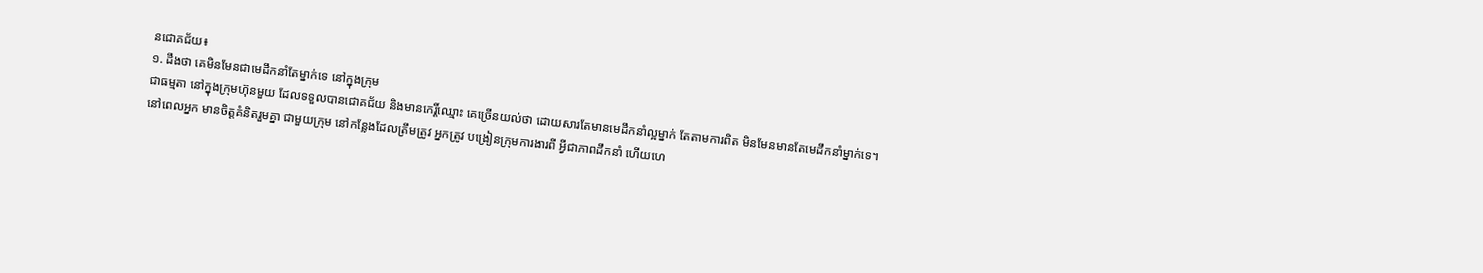នជោគជ័យ៖
១. ដឹងថា គេមិនមែនជាមេដឹកនាំតែម្នាក់ទេ នៅក្នុងក្រុម
ជាធម្មតា នៅក្នុងក្រុមហ៊ុនមួយ ដែលទទួលបានជោគជ័យ និងមានកេរ្តិ៍ឈ្មោះ គេច្រើនយល់ថា ដោយសារតែមានមេដឹកនាំល្អម្នាក់ តែតាមការពិត មិនមែនមានតែមេដឹកនាំម្នាក់ទេ។ នៅពេលអ្នក មានចិត្តគំនិតរួមគ្នា ជាមួយក្រុម នៅកន្លែងដែលត្រឹមត្រូវ អ្នកត្រូវ បង្រៀនក្រុមការងារពី អ្វីជាភាពដឹកនាំ ហើយហេ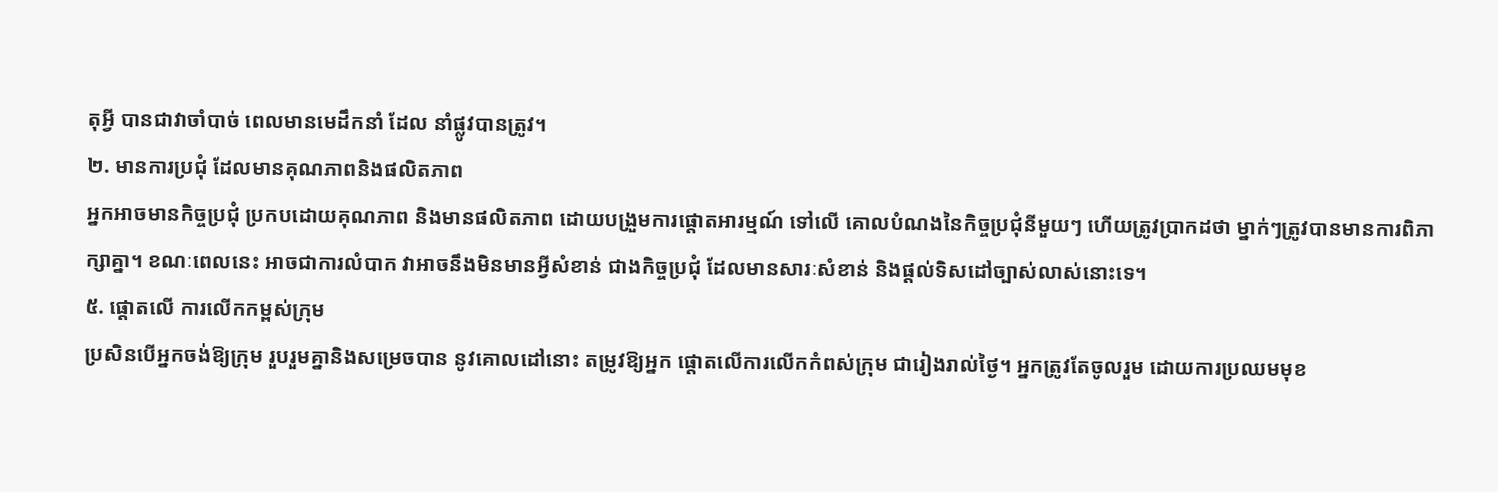តុអ្វី បានជាវាចាំបាច់ ពេលមានមេដឹកនាំ ដែល នាំផ្លូវបានត្រូវ។
២. មានការប្រជុំ ដែលមានគុណភាពនិងផលិតភាព
អ្នកអាចមានកិច្ចប្រជុំ ប្រកបដោយគុណភាព និងមានផលិតភាព ដោយបង្រួមការផ្តោតអារម្មណ៍ ទៅលើ គោលបំណងនៃកិច្ចប្រជុំនីមួយៗ ហើយត្រូវប្រាកដថា ម្នាក់ៗត្រូវបានមានការពិភាក្សាគ្នា។ ខណៈពេលនេះ អាចជាការលំបាក វាអាចនឹងមិនមានអ្វីសំខាន់ ជាងកិច្ចប្រជុំ ដែលមានសារៈសំខាន់ និងផ្ដល់ទិសដៅច្បាស់លាស់នោះទេ។
៥. ផ្តោតលើ ការលើកកម្ពស់ក្រុម
ប្រសិនបើអ្នកចង់ឱ្យក្រុម រួបរួមគ្នានិងសម្រេចបាន នូវគោលដៅនោះ តម្រូវឱ្យអ្នក ផ្តោតលើការលើកកំពស់ក្រុម ជារៀងរាល់ថ្ងៃ។ អ្នកត្រូវតែចូលរួម ដោយការប្រឈមមុខ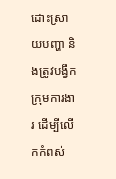ដោះស្រាយបញ្ហា និងត្រូវបង្វឹកក្រុមការងារ ដើម្បីលើកកំពស់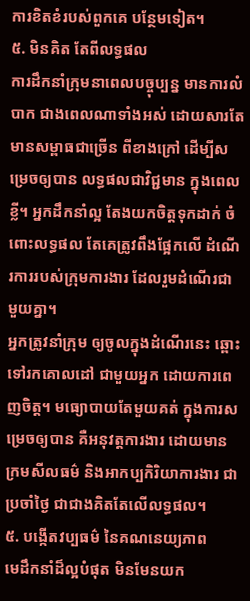ការខិតខំរបស់ពួកគេ បន្ថែមទៀត។
៥. មិនគិត តែពីលទ្ធផល
ការដឹកនាំក្រុមនាពេលបច្ចុប្បន្ន មានការលំបាក ជាងពេលណាទាំងអស់ ដោយសារតែ មានសម្ពាធជាច្រើន ពីខាងក្រៅ ដើម្បីសម្រេចឲ្យបាន លទ្ធផលជាវិជ្ជមាន ក្នុងពេលខ្លី។ អ្នកដឹកនាំល្អ តែងយកចិត្តទុកដាក់ ចំពោះលទ្ធផល តែគេត្រូវពឹងផ្អែកលើ ដំណើរការរបស់ក្រុមការងារ ដែលរួមដំណើរជាមួយគ្នា។
អ្នកត្រូវនាំក្រុម ឲ្យចូលក្នុងដំណើរនេះ ឆ្ពោះទៅរកគោលដៅ ជាមួយអ្នក ដោយការពេញចិត្ត។ មធ្យោបាយតែមួយគត់ ក្នុងការសម្រេចឲ្យបាន គឺអនុវត្តការងារ ដោយមានក្រមសីលធម៌ និងអាកប្បកិរិយាការងារ ជាប្រចាំថ្ងៃ ជាជាងគិតតែលើលទ្ធផល។
៥. បង្កើតវប្បធម៌ នៃគណនេយ្យភាព
មេដឹកនាំដ៏ល្អបំផុត មិនមែនយក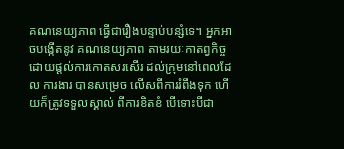គណនេយ្យភាព ធ្វើជារឿងបន្ទាប់បន្សំទេ។ អ្នកអាចបង្កើតនូវ គណនេយ្យភាព តាមរយៈកាតព្វកិច្ច ដោយផ្តល់ការកោតសរសើរ ដល់ក្រុមនៅពេលដែល ការងារ បានសម្រេច លើសពីការរំពឹងទុក ហើយក៏ត្រូវទទួលស្គាល់ ពីការខិតខំ បើទោះបីជា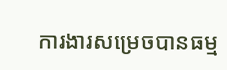ការងារសម្រេចបានធម្ម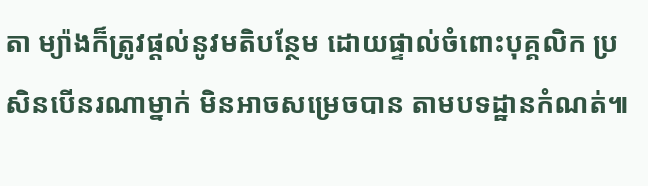តា ម្យ៉ាងក៏ត្រូវផ្ដល់នូវមតិបន្ថែម ដោយផ្ទាល់ចំពោះបុគ្គលិក ប្រសិនបើនរណាម្នាក់ មិនអាចសម្រេចបាន តាមបទដ្ឋានកំណត់៕